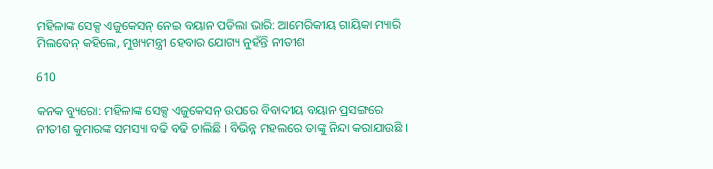ମହିଳାଙ୍କ ସେକ୍ସ ଏଜୁକେସନ୍ ନେଇ ବୟାନ ପଡିଲା ଭାରି: ଆମେରିକୀୟ ଗାୟିକା ମ୍ୟାରି ମିଲବେନ୍ କହିଲେ, ମୁଖ୍ୟମନ୍ତ୍ରୀ ହେବାର ଯୋଗ୍ୟ ନୁହଁନ୍ତି ନୀତୀଶ

610

କନକ ବ୍ୟୁରୋ: ମହିଳାଙ୍କ ସେକ୍ସ ଏଜୁକେସନ୍ ଉପରେ ବିବାଦୀୟ ବୟାନ ପ୍ରସଙ୍ଗରେ ନୀତୀଶ କୁମାରଙ୍କ ସମସ୍ୟା ବଢି ବଢି ଚାଲିଛି । ବିଭିନ୍ନ ମହଲରେ ତାଙ୍କୁ ନିନ୍ଦା କରାଯାଉଛି ।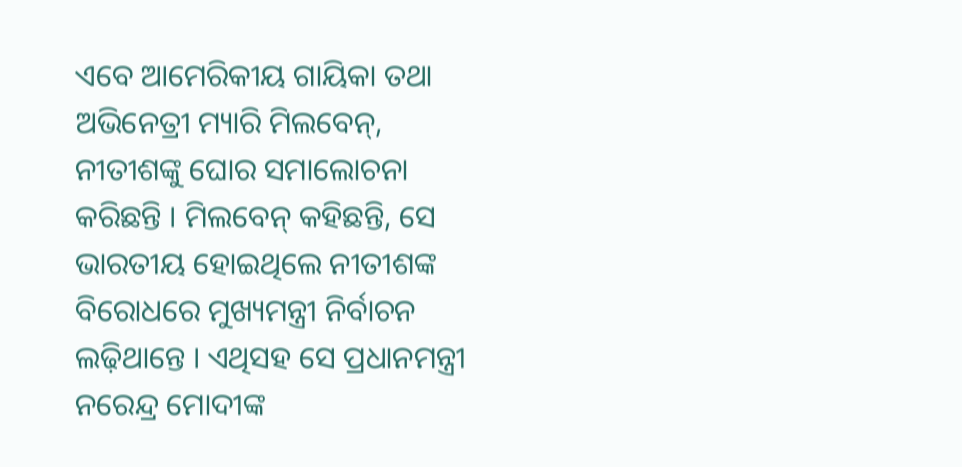ଏବେ ଆମେରିକୀୟ ଗାୟିକା ତଥା ଅଭିନେତ୍ରୀ ମ୍ୟାରି ମିଲବେନ୍, ନୀତୀଶଙ୍କୁ ଘୋର ସମାଲୋଚନା କରିଛନ୍ତି । ମିଲବେନ୍ କହିଛନ୍ତି, ସେ ଭାରତୀୟ ହୋଇଥିଲେ ନୀତୀଶଙ୍କ ବିରୋଧରେ ମୁଖ୍ୟମନ୍ତ୍ରୀ ନିର୍ବାଚନ ଲଢ଼ିଥାନ୍ତେ । ଏଥିସହ ସେ ପ୍ରଧାନମନ୍ତ୍ରୀ ନରେନ୍ଦ୍ର ମୋଦୀଙ୍କ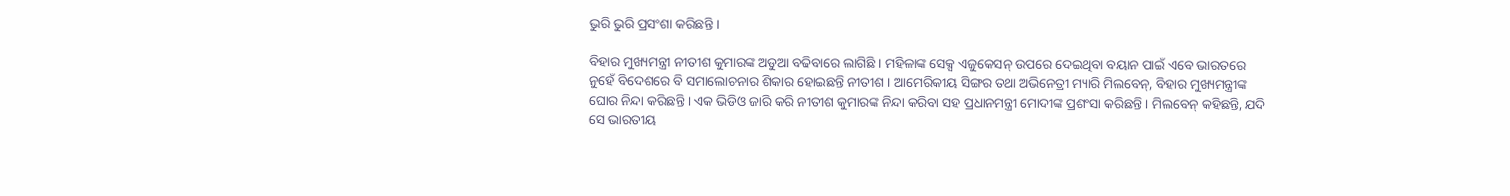ଭୁରି ଭୁରି ପ୍ରସଂଶା କରିଛନ୍ତି ।

ବିହାର ମୁଖ୍ୟମନ୍ତ୍ରୀ ନୀତୀଶ କୁମାରଙ୍କ ଅଡୁଆ ବଢିବାରେ ଲାଗିଛି । ମହିଳାଙ୍କ ସେକ୍ସ ଏଜୁକେସନ୍ ଉପରେ ଦେଇଥିବା ବୟାନ ପାଇଁ ଏବେ ଭାରତରେ ନୁହେଁ ବିଦେଶରେ ବି ସମାଲୋଚନାର ଶିକାର ହୋଇଛନ୍ତି ନୀତୀଶ । ଆମେରିକୀୟ ସିଙ୍ଗର ତଥା ଅଭିନେତ୍ରୀ ମ୍ୟାରି ମିଲବେନ୍, ବିହାର ମୁଖ୍ୟମନ୍ତ୍ରୀଙ୍କ ଘୋର ନିନ୍ଦା କରିଛନ୍ତି । ଏକ ଭିଡିଓ ଜାରି କରି ନୀତୀଶ କୁମାରଙ୍କ ନିନ୍ଦା କରିବା ସହ ପ୍ରଧାନମନ୍ତ୍ରୀ ମୋଦୀଙ୍କ ପ୍ରଶଂସା କରିଛନ୍ତି । ମିଲବେନ୍ କହିଛନ୍ତି, ଯଦି ସେ ଭାରତୀୟ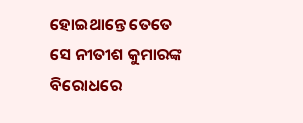ହୋଇଥାନ୍ତେ ତେତେ ସେ ନୀତୀଶ କୁମାରଙ୍କ ବିରୋଧରେ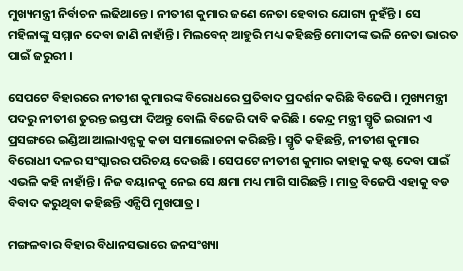ମୁଖ୍ୟମନ୍ତ୍ରୀ ନିର୍ବାଚନ ଲଢିଥାନ୍ତେ । ନୀତୀଶ କୁମାର ଜଣେ ନେତା ହେବାର ଯୋଗ୍ୟ ନୁହଁନ୍ତି । ସେ ମହିଳାଙ୍କୁ ସମ୍ମାନ ଦେବା ଜାଣି ନାହାଁନ୍ତି । ମିଲବେନ୍ ଆହୁରି ମଧ୍ୟ କହିଛନ୍ତି ମୋଦୀଙ୍କ ଭଳି ନେତା ଭାରତ ପାଇଁ ଜରୁରୀ ।

ସେପଟେ ବିହାରରେ ନୀତୀଶ କୁମାରଙ୍କ ବିରୋଧରେ ପ୍ରତିବାଦ ପ୍ରଦର୍ଶନ କରିଛି ବିଜେପି । ମୁଖ୍ୟମନ୍ତ୍ରୀ ପଦରୁ ନୀତୀଶ ତୁରନ୍ତ ଇସ୍ତଫା ଦିଅନ୍ତୁ ବୋଲି ବିଜେରି ଦାବି କରିଛି । କେନ୍ଦ୍ର ମନ୍ତ୍ରୀ ସ୍ମୃତି ଇରାନୀ ଏ ପ୍ରସଙ୍ଗରେ ଇଣ୍ଡିଆ ଆଲାଏନ୍ସକୁ କଡା ସମାଲୋଚନା କରିଛନ୍ତି । ସ୍ମୃତି କହିଛନ୍ତି, ନୀତୀଶ କୁମାର ବିରୋଧୀ ଦଳର ସଂସ୍କାରର ପରିଚୟ ଦେଉଛି । ସେପଟେ ନୀତୀଶ କୁମାର କାହାକୁ କଷ୍ଟ ଦେବା ପାଇଁ ଏଭଳି କହି ନାହାଁନ୍ତି । ନିଜ ବୟାନକୁ ନେଇ ସେ କ୍ଷମା ମଧ୍ୟ ମାଗି ସାରିଛନ୍ତି । ମାତ୍ର ବିଜେପି ଏହାକୁ ବଡ ବିବାଦ କରୁଥିବା କହିଛନ୍ତି ଏନ୍ସିପି ମୁଖପାତ୍ର ।

ମଙ୍ଗଳବାର ବିହାର ବିଧାନସଭାରେ ଜନସଂଖ୍ୟା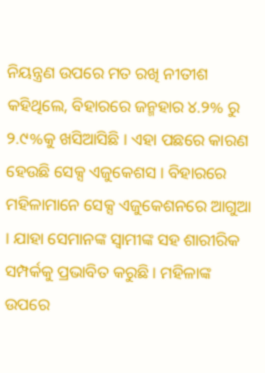ନିୟନ୍ତ୍ରଣ ଉପରେ ମତ ରଖି ନୀତୀଶ କହିଥିଲେ, ବିହାରରେ ଜନ୍ମହାର ୪.୨% ରୁ ୨.୯%କୁ ଖସିଆସିଛି । ଏହା ପଛରେ କାରଣ ହେଉଛି ସେକ୍ସ ଏଜୁକେଶସ । ବିହାରରେ ମହିଳାମାନେ ସେକ୍ସ ଏଜୁକେଶନରେ ଆଗୁଆ । ଯାହା ସେମାନଙ୍କ ସ୍ୱାମୀଙ୍କ ସହ ଶାରୀରିକ ସମ୍ପର୍କକୁ ପ୍ରଭାବିତ କରୁଛି । ମହିଳାଙ୍କ ଉପରେ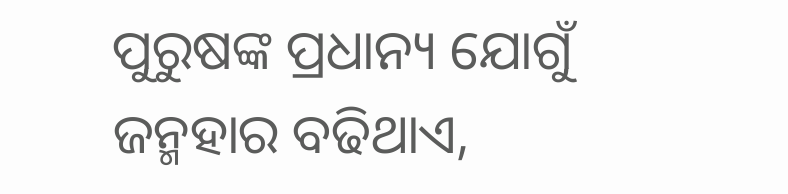ପୁରୁଷଙ୍କ ପ୍ରଧାନ୍ୟ ଯୋଗୁଁ ଜନ୍ମହାର ବଢିଥାଏ,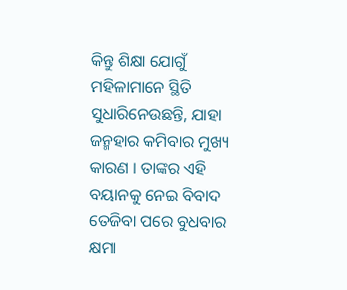କିନ୍ତୁ ଶିକ୍ଷା ଯୋଗୁଁ ମହିଳାମାନେ ସ୍ଥିତି ସୁଧାରିନେଉଛନ୍ତି, ଯାହା ଜନ୍ମହାର କମିବାର ମୁଖ୍ୟ କାରଣ । ତାଙ୍କର ଏହି ବୟାନକୁ ନେଇ ବିବାଦ ତେଜିବା ପରେ ବୁଧବାର କ୍ଷମା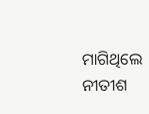ମାଗିଥିଲେ ନୀତୀଶ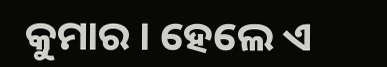କୁମାର । ହେଲେ ଏ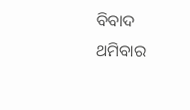ବିବାଦ ଥମିବାର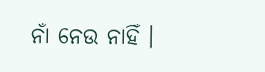ନାଁ ନେଉ ନାହିଁ ।